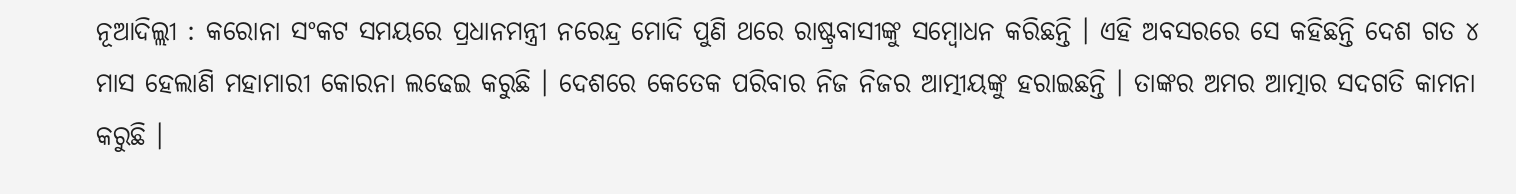ନୂଆଦିଲ୍ଲୀ : କରୋନା ସଂକଟ ସମୟରେ ପ୍ରଧାନମନ୍ତ୍ରୀ ନରେନ୍ଦ୍ର ମୋଦି ପୁଣି ଥରେ ରାଷ୍ଟ୍ରବାସୀଙ୍କୁ ସମ୍ବୋଧନ କରିଛନ୍ତି । ଏହି ଅବସରରେ ସେ କହିଛନ୍ତି ଦେଶ ଗତ ୪ ମାସ ହେଲାଣି ମହାମାରୀ କୋରନା ଲଢେଇ କରୁଛି । ଦେଶରେ କେତେକ ପରିବାର ନିଜ ନିଜର ଆତ୍ମୀୟଙ୍କୁ ହରାଇଛନ୍ତି । ତାଙ୍କର ଅମର ଆତ୍ମାର ସଦଗତି କାମନା କରୁଛି ।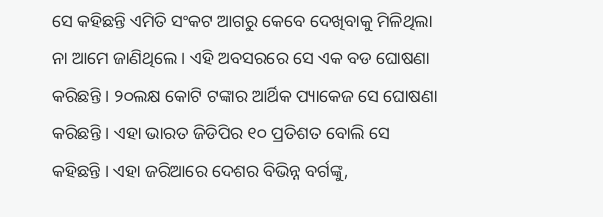ସେ କହିଛନ୍ତି ଏମିତି ସଂକଟ ଆଗରୁ କେବେ ଦେଖିବାକୁ ମିଳିଥିଲା ନା ଆମେ ଜାଣିଥିଲେ । ଏହି ଅବସରରେ ସେ ଏକ ବଡ ଘୋଷଣା କରିଛନ୍ତି । ୨୦ଲକ୍ଷ କୋଟି ଟଙ୍କାର ଆର୍ଥିକ ପ୍ୟାକେଜ ସେ ଘୋଷଣା କରିଛନ୍ତି । ଏହା ଭାରତ ଜିଡିପିର ୧୦ ପ୍ରତିଶତ ବୋଲି ସେ କହିଛନ୍ତି । ଏହା ଜରିଆରେ ଦେଶର ବିଭିନ୍ନ ବର୍ଗଙ୍କୁ,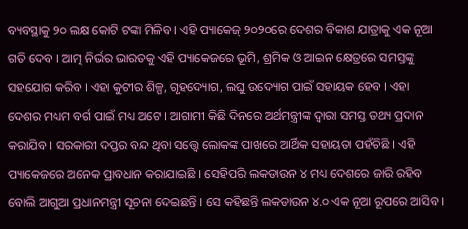ବ୍ୟବସ୍ଥାକୁ ୨୦ ଲକ୍ଷ କୋଟି ଟଙ୍କା ମିଳିବ । ଏହି ପ୍ୟାକେଜ୍ ୨୦୨୦ରେ ଦେଶର ବିକାଶ ଯାତ୍ରାକୁ ଏକ ନୂଆ ଗତି ଦେବ । ଆତ୍ମ ନିର୍ଭର ଭାରତକୁ ଏହି ପ୍ୟାକେଜରେ ଭୂମି, ଶ୍ରମିକ ଓ ଆଇନ କ୍ଷେତ୍ରରେ ସମସ୍ତଙ୍କୁ ସହଯୋଗ କରିବ । ଏହା କୁଟୀର ଶିଳ୍ପ, ଗୃହଦ୍ୟୋଗ, ଲଘୁ ଉଦ୍ୟୋଗ ପାଇଁ ସହାୟକ ହେବ । ଏହା ଦେଶର ମଧ୍ୟମ ବର୍ଗ ପାଇଁ ମଧ୍ୟ ଅଟେ । ଆଗାମୀ କିଛି ଦିନରେ ଅର୍ଥମନ୍ତ୍ରୀଙ୍କ ଦ୍ୱାରା ସମସ୍ତ ତଥ୍ୟ ପ୍ରଦାନ କରାଯିବ । ସରକାରୀ ଦପ୍ତର ବନ୍ଦ ଥିବା ସତ୍ତ୍ୱେ ଲୋକଙ୍କ ପାଖରେ ଆର୍ଥିକ ସହାୟତା ପହଁଚିଛି । ଏହି ପ୍ୟାକେଜରେ ଅନେକ ପ୍ରାବଧାନ କରାଯାଇଛି । ସେହିପରି ଲକଡାଉନ ୪ ମଧ୍ୟ ଦେଶରେ ଜାରି ରହିବ ବୋଲି ଆଗୁଆ ପ୍ରଧାନମନ୍ତ୍ରୀ ସୂଚନା ଦେଇଛନ୍ତି । ସେ କହିଛନ୍ତି ଲକଡାଉନ ୪.୦ ଏକ ନୂଆ ରୂପରେ ଆସିବ ।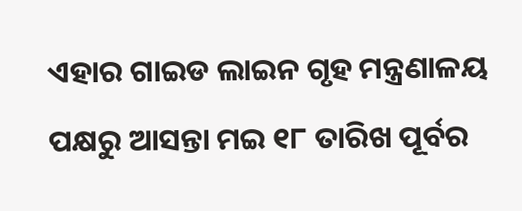ଏହାର ଗାଇଡ ଲାଇନ ଗୃହ ମନ୍ତ୍ରଣାଳୟ ପକ୍ଷରୁ ଆସନ୍ତା ମଇ ୧୮ ତାରିଖ ପୂର୍ବର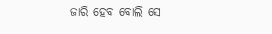ଜାରି ହେବ ବୋଲି ସେ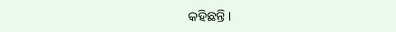କହିଛନ୍ତି ।